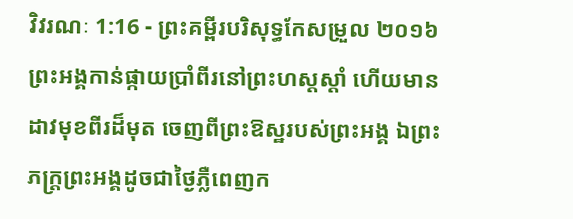វិវរណៈ 1:16 - ព្រះគម្ពីរបរិសុទ្ធកែសម្រួល ២០១៦ ព្រះអង្គកាន់ផ្កាយប្រាំពីរនៅព្រះហស្តស្តាំ ហើយមានដាវមុខពីរដ៏មុត ចេញពីព្រះឱស្ឋរបស់ព្រះអង្គ ឯព្រះភក្ត្រព្រះអង្គដូចជាថ្ងៃភ្លឺពេញក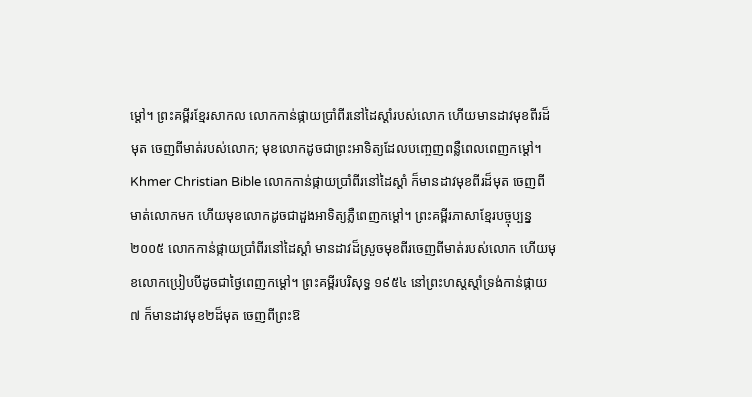ម្ដៅ។ ព្រះគម្ពីរខ្មែរសាកល លោកកាន់ផ្កាយប្រាំពីរនៅដៃស្ដាំរបស់លោក ហើយមានដាវមុខពីរដ៏មុត ចេញពីមាត់របស់លោក; មុខលោកដូចជាព្រះអាទិត្យដែលបញ្ចេញពន្លឺពេលពេញកម្ដៅ។ Khmer Christian Bible លោកកាន់ផ្កាយប្រាំពីរនៅដៃស្ដាំ ក៏មានដាវមុខពីរដ៏មុត ចេញពីមាត់លោកមក ហើយមុខលោកដូចជាដួងអាទិត្យភ្លឺពេញកម្ដៅ។ ព្រះគម្ពីរភាសាខ្មែរបច្ចុប្បន្ន ២០០៥ លោកកាន់ផ្កាយប្រាំពីរនៅដៃស្ដាំ មានដាវដ៏ស្រួចមុខពីរចេញពីមាត់របស់លោក ហើយមុខលោកប្រៀបបីដូចជាថ្ងៃពេញកម្ដៅ។ ព្រះគម្ពីរបរិសុទ្ធ ១៩៥៤ នៅព្រះហស្តស្តាំទ្រង់កាន់ផ្កាយ៧ ក៏មានដាវមុខ២ដ៏មុត ចេញពីព្រះឱ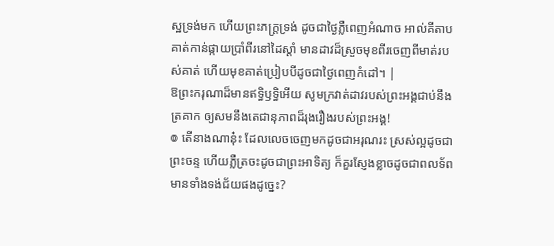ស្ឋទ្រង់មក ហើយព្រះភក្ត្រទ្រង់ ដូចជាថ្ងៃភ្លឺពេញអំណាច អាល់គីតាប គាត់កាន់ផ្កាយប្រាំពីរនៅដៃស្ដាំ មានដាវដ៏ស្រួចមុខពីរចេញពីមាត់របស់គាត់ ហើយមុខគាត់ប្រៀបបីដូចជាថ្ងៃពេញកំដៅ។ |
ឱព្រះករុណាដ៏មានឥទ្ធិឫទ្ធិអើយ សូមក្រវាត់ដាវរបស់ព្រះអង្គជាប់នឹងត្រគាក ឲ្យសមនឹងតេជានុភាពដ៏រុងរឿងរបស់ព្រះអង្គ!
៙ តើនាងណានុ៎ះ ដែលលេចចេញមកដូចជាអរុណរះ ស្រស់ល្អដូចជាព្រះចន្ទ ហើយភ្លឺត្រចះដូចជាព្រះអាទិត្យ ក៏គួរស្ញែងខ្លាចដូចជាពលទ័ព មានទាំងទង់ជ័យផងដូច្នេះ?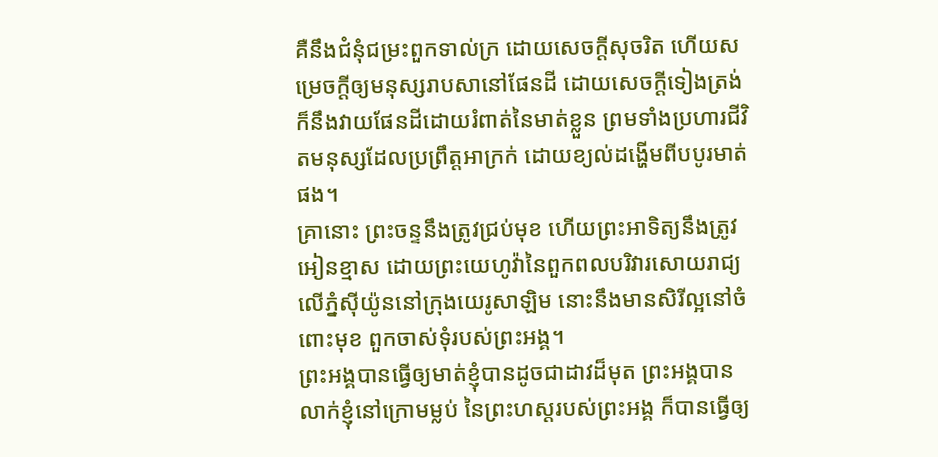គឺនឹងជំនុំជម្រះពួកទាល់ក្រ ដោយសេចក្ដីសុចរិត ហើយសម្រេចក្តីឲ្យមនុស្សរាបសានៅផែនដី ដោយសេចក្ដីទៀងត្រង់ ក៏នឹងវាយផែនដីដោយរំពាត់នៃមាត់ខ្លួន ព្រមទាំងប្រហារជីវិតមនុស្សដែលប្រព្រឹត្តអាក្រក់ ដោយខ្យល់ដង្ហើមពីបបូរមាត់ផង។
គ្រានោះ ព្រះចន្ទនឹងត្រូវជ្រប់មុខ ហើយព្រះអាទិត្យនឹងត្រូវអៀនខ្មាស ដោយព្រះយេហូវ៉ានៃពួកពលបរិវារសោយរាជ្យ លើភ្នំស៊ីយ៉ូននៅក្រុងយេរូសាឡិម នោះនឹងមានសិរីល្អនៅចំពោះមុខ ពួកចាស់ទុំរបស់ព្រះអង្គ។
ព្រះអង្គបានធ្វើឲ្យមាត់ខ្ញុំបានដូចជាដាវដ៏មុត ព្រះអង្គបានលាក់ខ្ញុំនៅក្រោមម្លប់ នៃព្រះហស្តរបស់ព្រះអង្គ ក៏បានធ្វើឲ្យ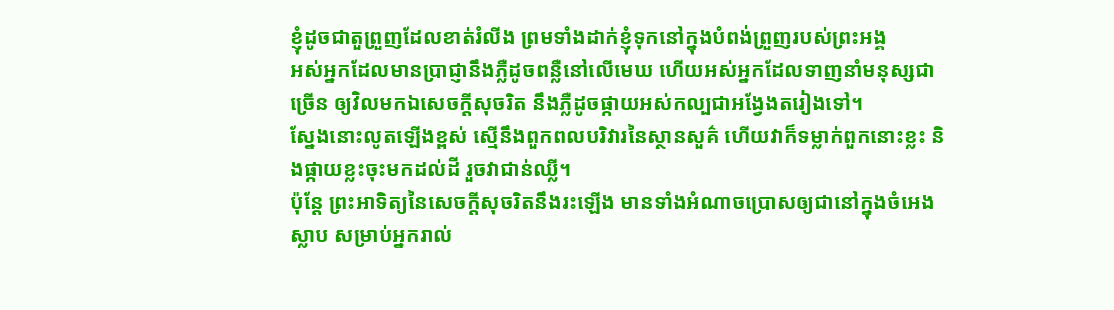ខ្ញុំដូចជាតួព្រួញដែលខាត់រំលីង ព្រមទាំងដាក់ខ្ញុំទុកនៅក្នុងបំពង់ព្រួញរបស់ព្រះអង្គ
អស់អ្នកដែលមានប្រាជ្ញានឹងភ្លឺដូចពន្លឺនៅលើមេឃ ហើយអស់អ្នកដែលទាញនាំមនុស្សជាច្រើន ឲ្យវិលមកឯសេចក្ដីសុចរិត នឹងភ្លឺដូចផ្កាយអស់កល្បជាអង្វែងតរៀងទៅ។
ស្នែងនោះលូតឡើងខ្ពស់ ស្មើនឹងពួកពលបរិវារនៃស្ថានសួគ៌ ហើយវាក៏ទម្លាក់ពួកនោះខ្លះ និងផ្កាយខ្លះចុះមកដល់ដី រួចវាជាន់ឈ្លី។
ប៉ុន្តែ ព្រះអាទិត្យនៃសេចក្ដីសុចរិតនឹងរះឡើង មានទាំងអំណាចប្រោសឲ្យជានៅក្នុងចំអេងស្លាប សម្រាប់អ្នករាល់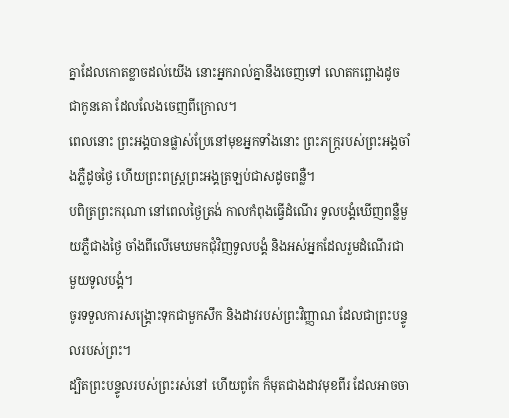គ្នាដែលកោតខ្លាចដល់យើង នោះអ្នករាល់គ្នានឹងចេញទៅ លោតកព្ឆោងដូចជាកូនគោ ដែលលែងចេញពីក្រោល។
ពេលនោះ ព្រះអង្គបានផ្លាស់ប្រែនៅមុខអ្នកទាំងនោះ ព្រះភក្ត្ររបស់ព្រះអង្គចាំងភ្លឺដូចថ្ងៃ ហើយព្រះពស្ត្រព្រះអង្គត្រឡប់ជាសដូចពន្លឺ។
បពិត្រព្រះករុណា នៅពេលថ្ងៃត្រង់ កាលកំពុងធ្វើដំណើរ ទូលបង្គំឃើញពន្លឺមួយភ្លឺជាងថ្ងៃ ចាំងពីលើមេឃមកជុំវិញទូលបង្គំ និងអស់អ្នកដែលរួមដំណើរជាមួយទូលបង្គំ។
ចូរទទួលការសង្គ្រោះទុកជាមួកសឹក និងដាវរបស់ព្រះវិញ្ញាណ ដែលជាព្រះបន្ទូលរបស់ព្រះ។
ដ្បិតព្រះបន្ទូលរបស់ព្រះរស់នៅ ហើយពូកែ ក៏មុតជាងដាវមុខពីរ ដែលអាចចា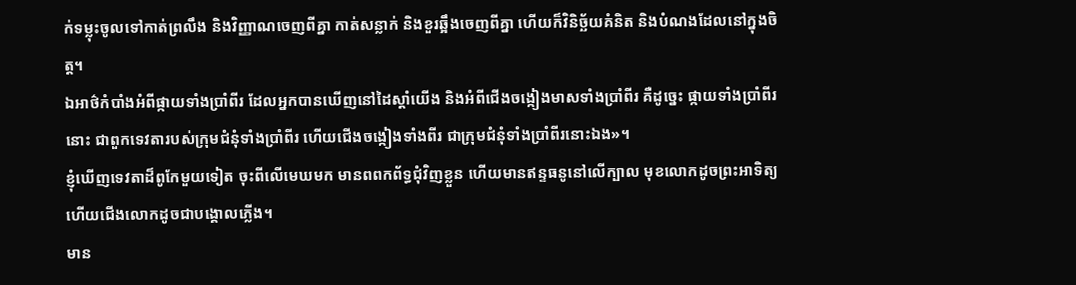ក់ទម្លុះចូលទៅកាត់ព្រលឹង និងវិញ្ញាណចេញពីគ្នា កាត់សន្លាក់ និងខួរឆ្អឹងចេញពីគ្នា ហើយក៏វិនិច្ឆ័យគំនិត និងបំណងដែលនៅក្នុងចិត្ត។
ឯអាថ៌កំបាំងអំពីផ្កាយទាំងប្រាំពីរ ដែលអ្នកបានឃើញនៅដៃស្តាំយើង និងអំពីជើងចង្កៀងមាសទាំងប្រាំពីរ គឺដូច្នេះ ផ្កាយទាំងប្រាំពីរនោះ ជាពួកទេវតារបស់ក្រុមជំនុំទាំងប្រាំពីរ ហើយជើងចង្កៀងទាំងពីរ ជាក្រុមជំនុំទាំងប្រាំពីរនោះឯង»។
ខ្ញុំឃើញទេវតាដ៏ពូកែមួយទៀត ចុះពីលើមេឃមក មានពពកព័ទ្ធជុំវិញខ្លួន ហើយមានឥន្ទធនូនៅលើក្បាល មុខលោកដូចព្រះអាទិត្យ ហើយជើងលោកដូចជាបង្គោលភ្លើង។
មាន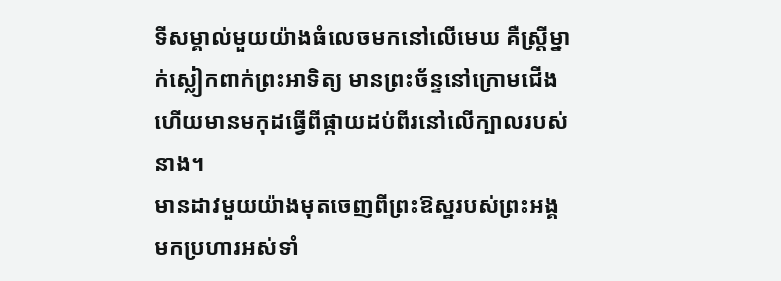ទីសម្គាល់មួយយ៉ាងធំលេចមកនៅលើមេឃ គឺស្ត្រីម្នាក់ស្លៀកពាក់ព្រះអាទិត្យ មានព្រះច័ន្ទនៅក្រោមជើង ហើយមានមកុដធ្វើពីផ្កាយដប់ពីរនៅលើក្បាលរបស់នាង។
មានដាវមួយយ៉ាងមុតចេញពីព្រះឱស្ឋរបស់ព្រះអង្គ មកប្រហារអស់ទាំ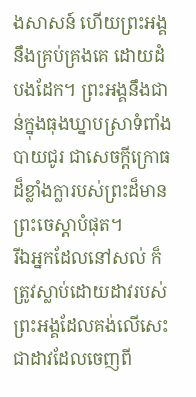ងសាសន៍ ហើយព្រះអង្គនឹងគ្រប់គ្រងគេ ដោយដំបងដែក។ ព្រះអង្គនឹងជាន់ក្នុងធុងឃ្នាបស្រាទំពាំងបាយជូរ ជាសេចក្ដីក្រោធដ៏ខ្លាំងក្លារបស់ព្រះដ៏មានព្រះចេស្តាបំផុត។
រីឯអ្នកដែលនៅសល់ ក៏ត្រូវស្លាប់ដោយដាវរបស់ព្រះអង្គដែលគង់លើសេះ ជាដាវដែលចេញពី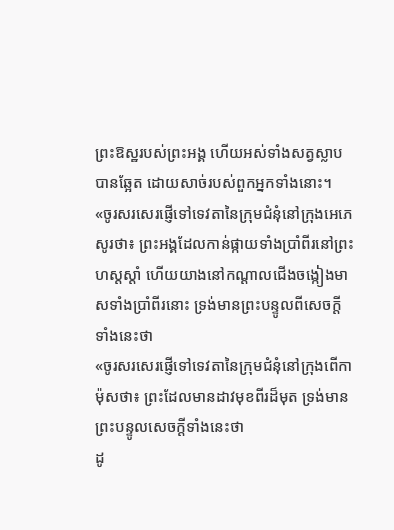ព្រះឱស្ឋរបស់ព្រះអង្គ ហើយអស់ទាំងសត្វស្លាបបានឆ្អែត ដោយសាច់របស់ពួកអ្នកទាំងនោះ។
«ចូរសរសេរផ្ញើទៅទេវតានៃក្រុមជំនុំនៅក្រុងអេភេសូរថា៖ ព្រះអង្គដែលកាន់ផ្កាយទាំងប្រាំពីរនៅព្រះហស្តស្តាំ ហើយយាងនៅកណ្ដាលជើងចង្កៀងមាសទាំងប្រាំពីរនោះ ទ្រង់មានព្រះបន្ទូលពីសេចក្តីទាំងនេះថា
«ចូរសរសេរផ្ញើទៅទេវតានៃក្រុមជំនុំនៅក្រុងពើកាម៉ុសថា៖ ព្រះដែលមានដាវមុខពីរដ៏មុត ទ្រង់មានព្រះបន្ទូលសេចក្ដីទាំងនេះថា
ដូ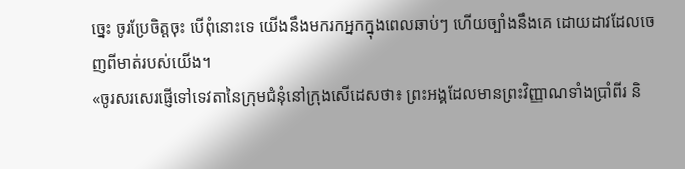ច្នេះ ចូរប្រែចិត្តចុះ បើពុំនោះទេ យើងនឹងមករកអ្នកក្នុងពេលឆាប់ៗ ហើយច្បាំងនឹងគេ ដោយដាវដែលចេញពីមាត់របស់យើង។
«ចូរសរសេរផ្ញើទៅទេវតានៃក្រុមជំនុំនៅក្រុងសើដេសថា៖ ព្រះអង្គដែលមានព្រះវិញ្ញាណទាំងប្រាំពីរ និ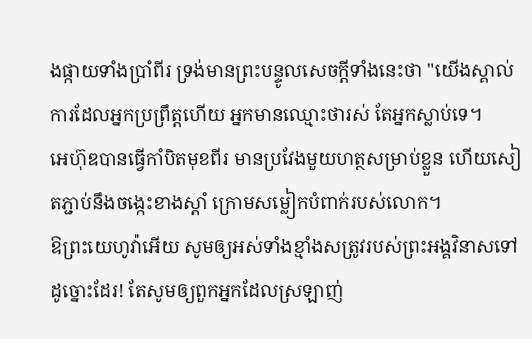ងផ្កាយទាំងប្រាំពីរ ទ្រង់មានព្រះបន្ទូលសេចក្ដីទាំងនេះថា "យើងស្គាល់ការដែលអ្នកប្រព្រឹត្តហើយ អ្នកមានឈ្មោះថារស់ តែអ្នកស្លាប់ទេ។
អេហ៊ុឌបានធ្វើកាំបិតមុខពីរ មានប្រវែងមួយហត្ថសម្រាប់ខ្លួន ហើយសៀតភ្ជាប់នឹងចង្កេះខាងស្តាំ ក្រោមសម្លៀកបំពាក់របស់លោក។
ឱព្រះយេហូវ៉ាអើយ សូមឲ្យអស់ទាំងខ្មាំងសត្រូវរបស់ព្រះអង្គវិនាសទៅដូច្នោះដែរ! តែសូមឲ្យពួកអ្នកដែលស្រឡាញ់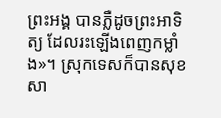ព្រះអង្គ បានភ្លឺដូចព្រះអាទិត្យ ដែលរះឡើងពេញកម្លាំង»។ ស្រុកទេសក៏បានសុខសា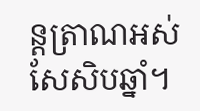ន្តត្រាណអស់សែសិបឆ្នាំ។